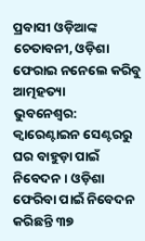ପ୍ରବାସୀ ଓଡ଼ିଆଙ୍କ ଚେତାବନୀ, ଓଡ଼ିଶା ଫେରାଇ ନନେଲେ କରିବୁ ଆତ୍ମହତ୍ୟା
ଭୁବନେଶ୍ୱର: କ୍ୱାରେଣ୍ଟାଇନ ସେଣ୍ଟରରୁ ଘର ବାହୁଡ଼ା ପାଇଁ ନିବେଦନ । ଓଡ଼ିଶା ଫେରିବା ପାଇଁ ନିବେଦନ କରିଛନ୍ତି ୩୭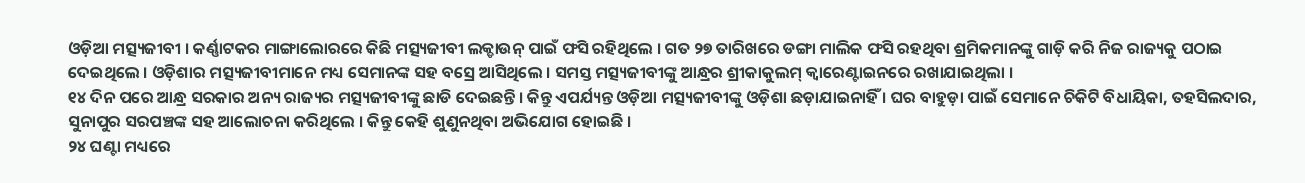ଓଡ଼ିଆ ମତ୍ସ୍ୟଜୀବୀ । କର୍ଣ୍ଣାଟକର ମାଙ୍ଗାଲୋରରେ କିଛି ମତ୍ସ୍ୟଜୀବୀ ଲକ୍ଡାଉନ୍ ପାଇଁ ଫସି ରହିଥିଲେ । ଗତ ୨୭ ତାରିଖରେ ଡଙ୍ଗା ମାଲିକ ଫସି ରହଥିବା ଶ୍ରମିକମାନଙ୍କୁ ଗାଡ଼ି କରି ନିଜ ରାଜ୍ୟକୁ ପଠାଇ ଦେଇଥିଲେ । ଓଡ଼ିଶାର ମତ୍ସ୍ୟଜୀବୀମାନେ ମଧ୍ୟ ସେମାନଙ୍କ ସହ ବସ୍ରେ ଆସିଥିଲେ । ସମସ୍ତ ମତ୍ସ୍ୟଜୀବୀଙ୍କୁ ଆନ୍ଧ୍ରର ଶ୍ରୀକାକୁଲମ୍ କ୍ୱାରେଣ୍ଟାଇନରେ ରଖାଯାଇଥିଲା ।
୧୪ ଦିନ ପରେ ଆନ୍ଧ୍ର ସରକାର ଅନ୍ୟ ରାଜ୍ୟର ମତ୍ସ୍ୟଜୀବୀଙ୍କୁ ଛାଡି ଦେଇଛନ୍ତି । କିନ୍ତୁ ଏପର୍ଯ୍ୟନ୍ତ ଓଡ଼ିଆ ମତ୍ସ୍ୟଜୀବୀଙ୍କୁ ଓଡ଼ିଶା ଛଡ଼ାଯାଇନାହିଁ । ଘର ବାହୁଡ଼ା ପାଇଁ ସେମାନେ ଚିକିଟି ବିଧାୟିକା, ତହସିଲଦାର, ସୁନାପୁର ସରପଞ୍ଚଙ୍କ ସହ ଆଲୋଚନା କରିଥିଲେ । କିନ୍ତୁ କେହି ଶୁଣୁନଥିବା ଅଭିଯୋଗ ହୋଇଛି ।
୨୪ ଘଣ୍ଟା ମଧ୍ୟରେ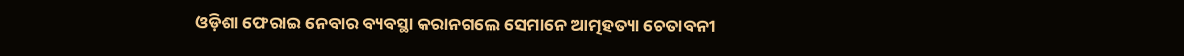ଓଡ଼ିଶା ଫେରାଇ ନେବାର ବ୍ୟବସ୍ଥା କରାନଗଲେ ସେମାନେ ଆତ୍ମହତ୍ୟା ଚେତାବନୀ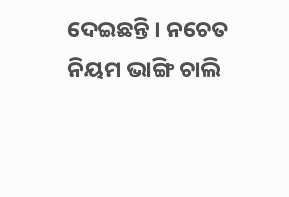ଦେଇଛନ୍ତି । ନଚେତ ନିୟମ ଭାଙ୍ଗି ଚାଲି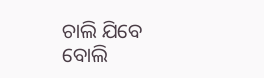ଚାଲି ଯିବେ ବୋଲି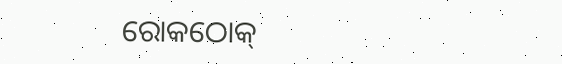ରୋକଠୋକ୍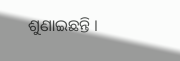ଶୁଣାଇଛନ୍ତି ।